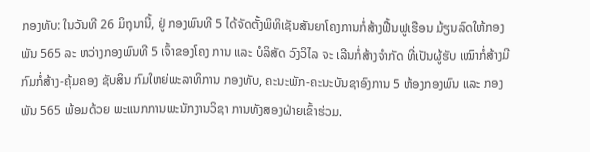ກອງທັບ: ໃນວັນທີ 26 ມິຖຸນານີ້, ຢູ່ ກອງພົນທີ 5 ໄດ້ຈັດຕັ້ງພິທິເຊັນສັນຍາໂຄງການກໍ່ສ້າງຟື້ນຟູເຮືອນ ມ້ຽນລົດໃຫ້ກອງພັນ 565 ລະ ຫວ່າງກອງພົນທີ 5 ເຈົ້າຂອງໂຄງ ການ ແລະ ບໍລິສັດ ວົງວິໄລ ຈະ ເລີນກໍ່ສ້າງຈຳກັດ ທີ່ເປັນຜູ້ຮັບ ເໝົາກໍ່ສ້າງມີກົມກໍ່ສ້າງ-ຄຸ້ມຄອງ ຊັບສິນ ກົມໃຫຍ່ພະລາທິການ ກອງທັບ, ຄະນະພັກ-ຄະນະບັນຊາອົງການ 5 ຫ້ອງກອງພົນ ແລະ ກອງພັນ 565 ພ້ອມດ້ວຍ ພະແນກການພະນັກງານວິຊາ ການທັງສອງຝ່າຍເຂົ້າຮ່ວມ.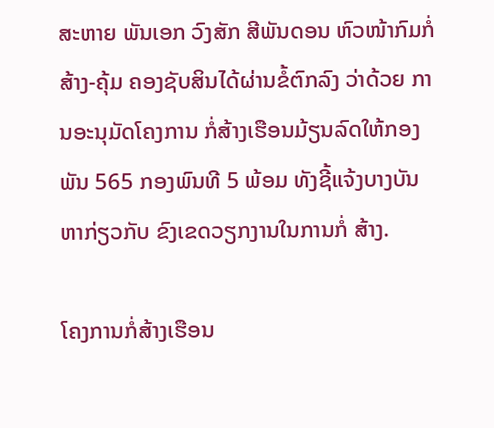ສະຫາຍ ພັນເອກ ວົງສັກ ສີພັນດອນ ຫົວໜ້າກົມກໍ່ສ້າງ-ຄຸ້ມ ຄອງຊັບສິນໄດ້ຜ່ານຂໍ້ຕົກລົງ ວ່າດ້ວຍ ການອະນຸມັດໂຄງການ ກໍ່ສ້າງເຮືອນມ້ຽນລົດໃຫ້ກອງ ພັນ 565 ກອງພົນທີ 5 ພ້ອມ ທັງຊີ້ແຈ້ງບາງບັນຫາກ່ຽວກັບ ຂົງເຂດວຽກງານໃນການກໍ່ ສ້າງ.

ໂຄງການກໍ່ສ້າງເຮືອນ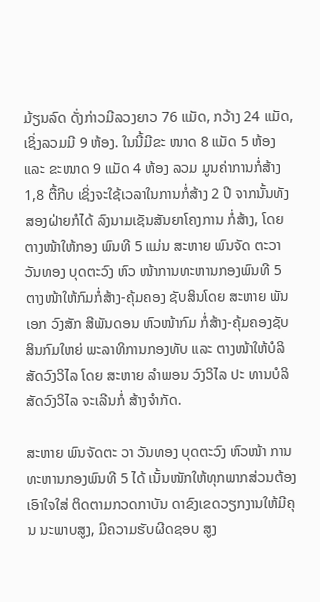ມ້ຽນລົດ ດັ່ງກ່າວມີລວງຍາວ 76 ແມັດ, ກວ້າງ 24 ແມັດ, ເຊິ່ງລວມມີ 9 ຫ້ອງ. ໃນນີ້ມີຂະ ໜາດ 8 ແມັດ 5 ຫ້ອງ ແລະ ຂະໜາດ 9 ແມັດ 4 ຫ້ອງ ລວມ ມູນຄ່າການກໍ່ສ້າງ 1,8 ຕື້ກີບ ເຊິ່ງຈະໃຊ້ເວລາໃນການກໍ່ສ້າງ 2 ປີ ຈາກນັ້ນທັງສອງຝ່າຍກໍໄດ້ ລົງນາມເຊັນສັນຍາໂຄງການ ກໍ່ສ້າງ, ໂດຍຕາງໜ້າໃຫ້ກອງ ພົນທີ 5 ແມ່ນ ສະຫາຍ ພົນຈັດ ຕະວາ ວັນທອງ ບຸດຕະວົງ ຫົວ ໜ້າການທະຫານກອງພົນທີ 5 ຕາງໜ້າໃຫ້ກົມກໍ່ສ້າງ-ຄຸ້ມຄອງ ຊັບສິນໂດຍ ສະຫາຍ ພັນເອກ ວົງສັກ ສີພັນດອນ ຫົວໜ້າກົມ ກໍ່ສ້າງ-ຄຸ້ມຄອງຊັບສິນກົມໃຫຍ່ ພະລາທິການກອງທັບ ແລະ ຕາງໜ້າໃຫ້ບໍລິສັດວົງວິໄລ ໂດຍ ສະຫາຍ ລຳພອນ ວົງວິໄລ ປະ ທານບໍລິສັດວົງວິໄລ ຈະເລີນກໍ່ ສ້າງຈຳກັດ.

ສະຫາຍ ພົນຈັດຕະ ວາ ວັນທອງ ບຸດຕະວົງ ຫົວໜ້າ ການທະຫານກອງພົນທີ 5 ໄດ້ ເນັ້ນໜັກໃຫ້ທຸກພາກສ່ວນຕ້ອງ ເອົາໃຈໃສ່ ຕິດຕາມກວດກາບັນ ດາຂົງເຂດວຽກງານໃຫ້ມີຄຸນ ນະພາບສູງ, ມີຄວາມຮັບຜີດຊອບ ສູງ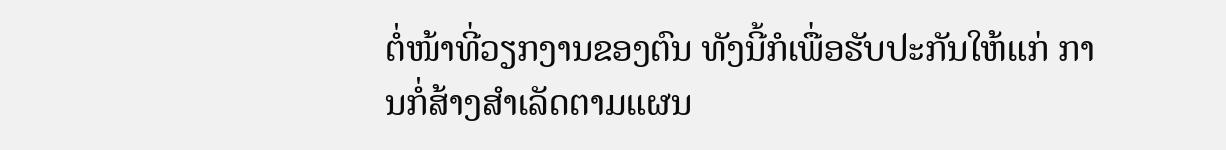ຕໍ່ໜ້າທີ່ວຽກງານຂອງຕົນ ທັງນີ້ກໍເພື່ອຮັບປະກັນໃຫ້ແກ່ ການກໍ່ສ້າງສຳເລັດຕາມແຜນ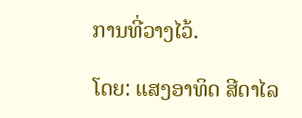ການທີ່ວາງໄວ້.

ໂດຍ: ແສງອາທິດ ສີດາໄລ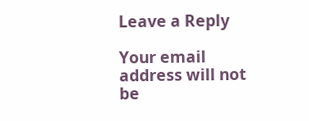Leave a Reply

Your email address will not be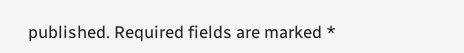published. Required fields are marked *